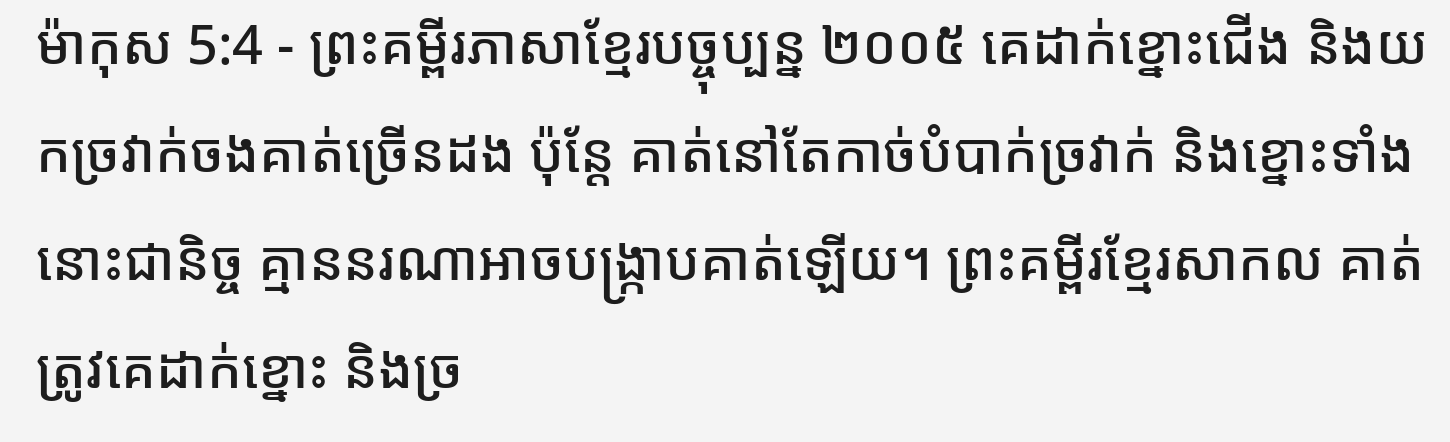ម៉ាកុស 5:4 - ព្រះគម្ពីរភាសាខ្មែរបច្ចុប្បន្ន ២០០៥ គេដាក់ខ្នោះជើង និងយកច្រវាក់ចងគាត់ច្រើនដង ប៉ុន្តែ គាត់នៅតែកាច់បំបាក់ច្រវាក់ និងខ្នោះទាំងនោះជានិច្ច គ្មាននរណាអាចបង្ក្រាបគាត់ឡើយ។ ព្រះគម្ពីរខ្មែរសាកល គាត់ត្រូវគេដាក់ខ្នោះ និងច្រ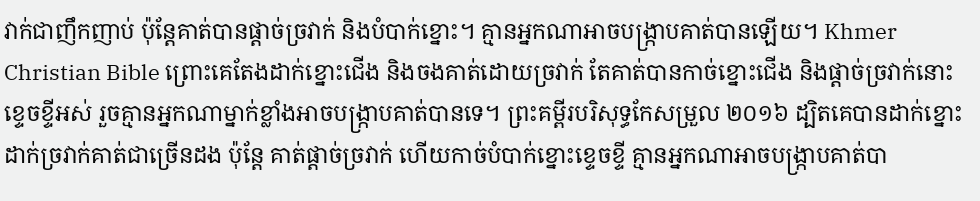វាក់ជាញឹកញាប់ ប៉ុន្តែគាត់បានផ្ដាច់ច្រវាក់ និងបំបាក់ខ្នោះ។ គ្មានអ្នកណាអាចបង្ក្រាបគាត់បានឡើយ។ Khmer Christian Bible ព្រោះគេតែងដាក់ខ្នោះជើង និងចងគាត់ដោយច្រវាក់ តែគាត់បានកាច់ខ្នោះជើង និងផ្ដាច់ច្រវាក់នោះខ្ទេចខ្ទីអស់ រួចគ្មានអ្នកណាម្នាក់ខ្លាំងអាចបង្ក្រាបគាត់បានទេ។ ព្រះគម្ពីរបរិសុទ្ធកែសម្រួល ២០១៦ ដ្បិតគេបានដាក់ខ្នោះ ដាក់ច្រវាក់គាត់ជាច្រើនដង ប៉ុន្តែ គាត់ផ្ដាច់ច្រវាក់ ហើយកាច់បំបាក់ខ្នោះខ្ទេចខ្ទី គ្មានអ្នកណាអាចបង្ក្រាបគាត់បា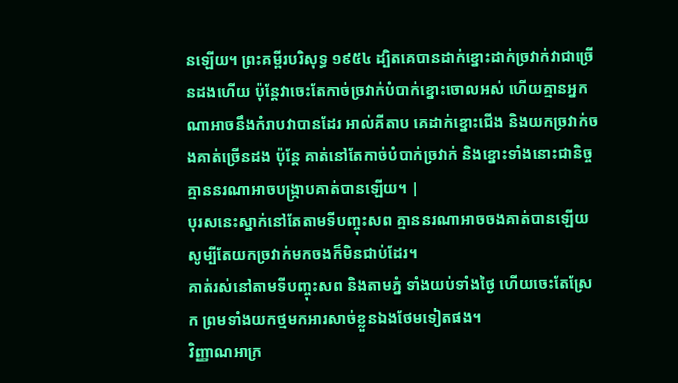នឡើយ។ ព្រះគម្ពីរបរិសុទ្ធ ១៩៥៤ ដ្បិតគេបានដាក់ខ្នោះដាក់ច្រវាក់វាជាច្រើនដងហើយ ប៉ុន្តែវាចេះតែកាច់ច្រវាក់បំបាក់ខ្នោះចោលអស់ ហើយគ្មានអ្នកណាអាចនឹងកំរាបវាបានដែរ អាល់គីតាប គេដាក់ខ្នោះជើង និងយកច្រវាក់ចងគាត់ច្រើនដង ប៉ុន្ដែ គាត់នៅតែកាច់បំបាក់ច្រវាក់ និងខ្នោះទាំងនោះជានិច្ច គ្មាននរណាអាចបង្ក្រាបគាត់បានឡើយ។ |
បុរសនេះស្នាក់នៅតែតាមទីបញ្ចុះសព គ្មាននរណាអាចចងគាត់បានឡើយ សូម្បីតែយកច្រវាក់មកចងក៏មិនជាប់ដែរ។
គាត់រស់នៅតាមទីបញ្ចុះសព និងតាមភ្នំ ទាំងយប់ទាំងថ្ងៃ ហើយចេះតែស្រែក ព្រមទាំងយកថ្មមកអារសាច់ខ្លួនឯងថែមទៀតផង។
វិញ្ញាណអាក្រ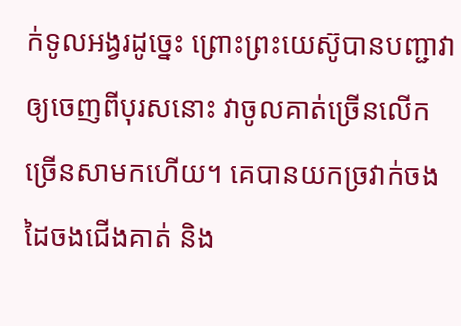ក់ទូលអង្វរដូច្នេះ ព្រោះព្រះយេស៊ូបានបញ្ជាវាឲ្យចេញពីបុរសនោះ វាចូលគាត់ច្រើនលើកច្រើនសាមកហើយ។ គេបានយកច្រវាក់ចងដៃចងជើងគាត់ និង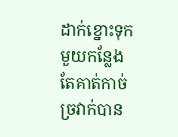ដាក់ខ្នោះទុកមួយកន្លែង តែគាត់កាច់ច្រវាក់បាន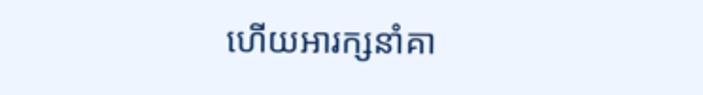ហើយអារក្សនាំគា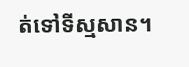ត់ទៅទីស្មសាន។